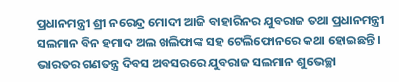ପ୍ରଧାନମନ୍ତ୍ରୀ ଶ୍ରୀ ନରେନ୍ଦ୍ର ମୋଦୀ ଆଜି ବାହାରିନର ଯୁବରାଜ ତଥା ପ୍ରଧାନମନ୍ତ୍ରୀ ସଲମାନ ବିନ ହମାଦ ଅଲ ଖଲିଫାଙ୍କ ସହ ଟେଲିଫୋନରେ କଥା ହୋଇଛନ୍ତି । ଭାରତର ଗଣତନ୍ତ୍ର ଦିବସ ଅବସରରେ ଯୁବରାଜ ସଲମାନ ଶୁଭେଚ୍ଛା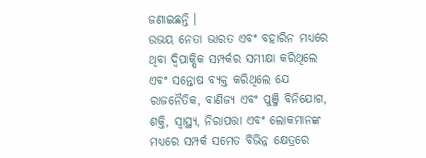ଜଣାଇଛନ୍ତି ।
ଉଭୟ ନେତା ଭାରତ ଏବଂ ବହାରିନ ମଧ୍ୟରେ ଥିବା ଦ୍ୱିପାକ୍ଷିକ ସମ୍ପର୍କର ସମୀକ୍ଷା କରିଥିଲେ ଏବଂ ସନ୍ତୋଷ ବ୍ୟକ୍ତ କରିଥିଲେ ଯେ ରାଜନୈତିକ, ବାଣିଜ୍ୟ ଏବଂ ପୁଞ୍ଜି ବିନିଯୋଗ, ଶକ୍ତି, ସ୍ୱାସ୍ଥ୍ୟ, ନିରାପତ୍ତା ଏବଂ ଲୋକମାନଙ୍କ ମଧ୍ୟରେ ସମ୍ପର୍କ ସମେତ ବିଭିନ୍ନ କ୍ଷେତ୍ରରେ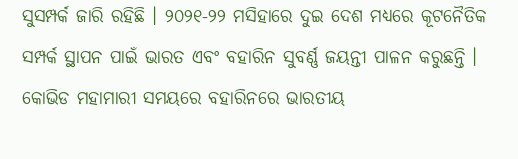ସୁସମ୍ପର୍କ ଜାରି ରହିଛି । ୨୦୨୧-୨୨ ମସିହାରେ ଦୁଇ ଦେଶ ମଧ୍ୟରେ କୂଟନୈତିକ ସମ୍ପର୍କ ସ୍ଥାପନ ପାଇଁ ଭାରତ ଏବଂ ବହାରିନ ସୁବର୍ଣ୍ଣ ଜୟନ୍ତୀ ପାଳନ କରୁଛନ୍ତି ।
କୋଭିଡ ମହାମାରୀ ସମୟରେ ବହାରିନରେ ଭାରତୀୟ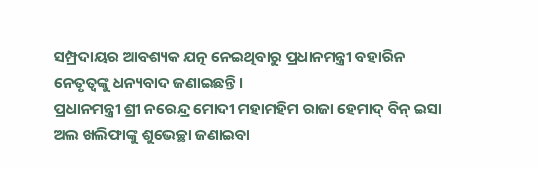ସମ୍ପ୍ରଦାୟର ଆବଶ୍ୟକ ଯତ୍ନ ନେଇଥିବାରୁ ପ୍ରଧାନମନ୍ତ୍ରୀ ବହାରିନ ନେତୃତ୍ୱଙ୍କୁ ଧନ୍ୟବାଦ ଜଣାଇଛନ୍ତି ।
ପ୍ରଧାନମନ୍ତ୍ରୀ ଶ୍ରୀ ନରେନ୍ଦ୍ର ମୋଦୀ ମହାମହିମ ରାଜା ହେମାଦ୍ ବିନ୍ ଇସା ଅଲ ଖଲିଫାଙ୍କୁ ଶୁଭେଚ୍ଛା ଜଣାଇବା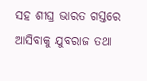ସହ ଶୀଘ୍ର ଭାରତ ଗସ୍ତରେ ଆସିବାକୁ ଯୁବରାଜ ତଥା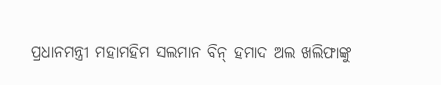ପ୍ରଧାନମନ୍ତ୍ରୀ ମହାମହିମ ସଲମାନ ବିନ୍ ହମାଦ ଅଲ ଖଲିଫାଙ୍କୁ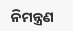ନିମନ୍ତ୍ରଣ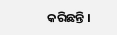କରିଛନ୍ତି ।